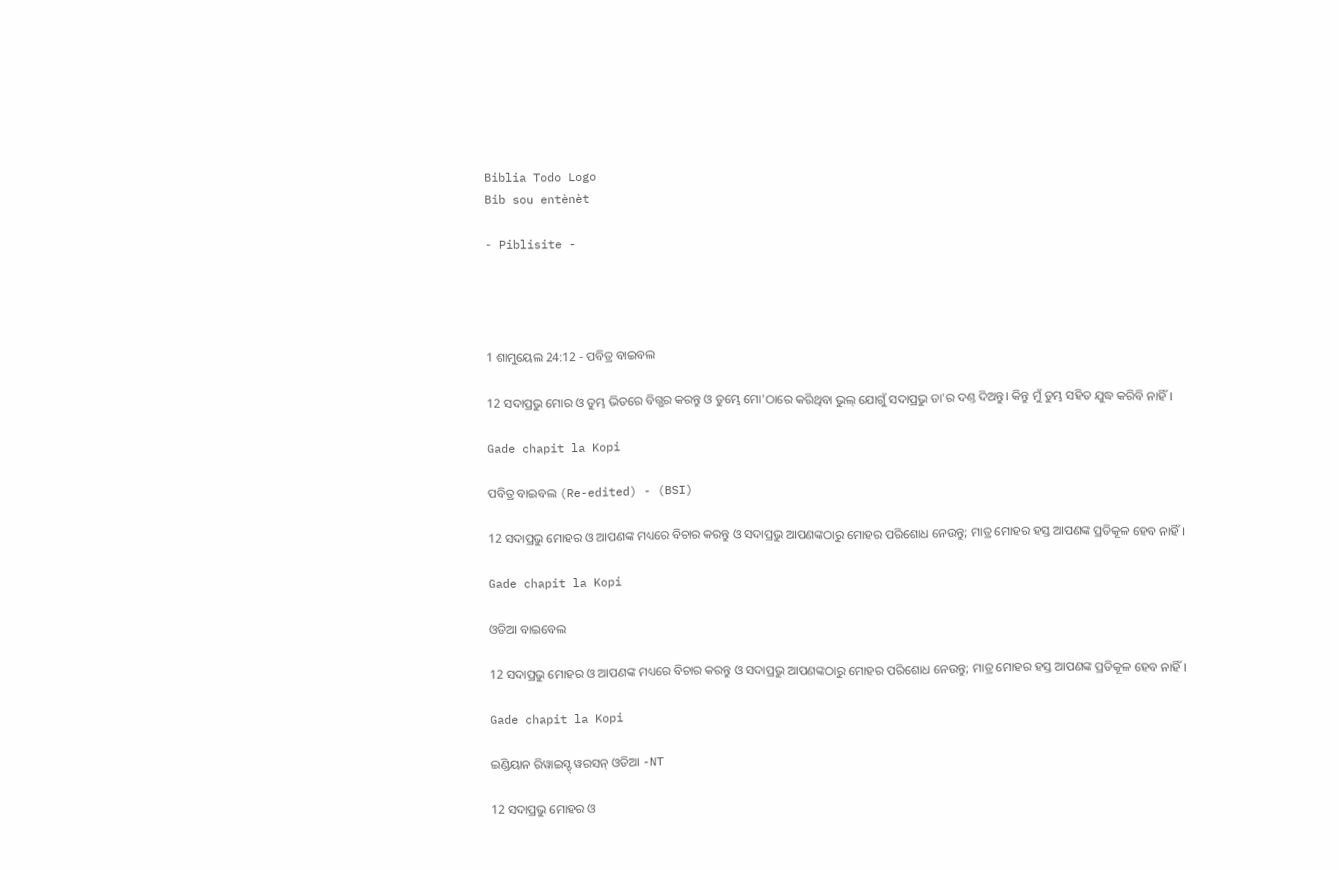Biblia Todo Logo
Bib sou entènèt

- Piblisite -




1 ଶାମୁୟେଲ 24:12 - ପବିତ୍ର ବାଇବଲ

12 ସଦାପ୍ରଭୁ ମୋର ଓ ତୁମ୍ଭ ଭିତରେ ବିଗ୍ଭର କରନ୍ତୁ ଓ ତୁମ୍ଭେ ମୋ'ଠାରେ କରିଥିବା ଭୁଲ୍ ଯୋଗୁଁ ସଦାପ୍ରଭୁ ତା'ର ଦଣ୍ତ ଦିଅନ୍ତୁ। କିନ୍ତୁ ମୁଁ ତୁମ୍ଭ ସହିତ ଯୁଦ୍ଧ କରିବି ନାହିଁ।

Gade chapit la Kopi

ପବିତ୍ର ବାଇବଲ (Re-edited) - (BSI)

12 ସଦାପ୍ରଭୁ ମୋହର ଓ ଆପଣଙ୍କ ମଧ୍ୟରେ ବିଚାର କରନ୍ତୁ ଓ ସଦାପ୍ରଭୁ ଆପଣଙ୍କଠାରୁ ମୋହର ପରିଶୋଧ ନେଉନ୍ତୁ; ମାତ୍ର ମୋହର ହସ୍ତ ଆପଣଙ୍କ ପ୍ରତିକୂଳ ହେବ ନାହିଁ।

Gade chapit la Kopi

ଓଡିଆ ବାଇବେଲ

12 ସଦାପ୍ରଭୁ ମୋହର ଓ ଆପଣଙ୍କ ମଧ୍ୟରେ ବିଚାର କରନ୍ତୁ ଓ ସଦାପ୍ରଭୁ ଆପଣଙ୍କଠାରୁ ମୋହର ପରିଶୋଧ ନେଉନ୍ତୁ; ମାତ୍ର ମୋହର ହସ୍ତ ଆପଣଙ୍କ ପ୍ରତିକୂଳ ହେବ ନାହିଁ।

Gade chapit la Kopi

ଇଣ୍ଡିୟାନ ରିୱାଇସ୍ଡ୍ ୱରସନ୍ ଓଡିଆ -NT

12 ସଦାପ୍ରଭୁ ମୋହର ଓ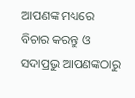ଆପଣଙ୍କ ମଧ୍ୟରେ ବିଚାର କରନ୍ତୁ ଓ ସଦାପ୍ରଭୁ ଆପଣଙ୍କଠାରୁ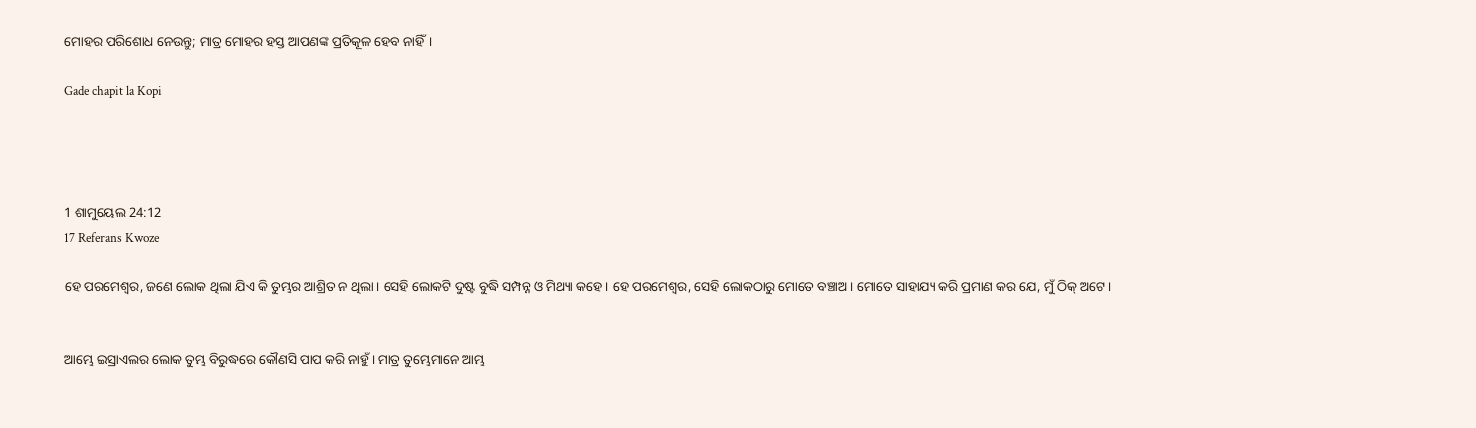ମୋହର ପରିଶୋଧ ନେଉନ୍ତୁ; ମାତ୍ର ମୋହର ହସ୍ତ ଆପଣଙ୍କ ପ୍ରତିକୂଳ ହେବ ନାହିଁ।

Gade chapit la Kopi




1 ଶାମୁୟେଲ 24:12
17 Referans Kwoze

ହେ ପରମେଶ୍ୱର, ଜଣେ ଲୋକ ଥିଲା ଯିଏ କି ତୁମ୍ଭର ଆଶ୍ରିତ ନ ଥିଲା। ସେହି ଲୋକଟି ଦୁଷ୍ଟ ବୁଦ୍ଧି ସମ୍ପନ୍ନ ଓ ମିଥ୍ୟା କହେ। ହେ ପରମେଶ୍ୱର, ସେହି ଲୋକଠାରୁ ମୋତେ ବଞ୍ଚାଅ। ମୋତେ ସାହାଯ୍ୟ କରି ପ୍ରମାଣ କର ଯେ, ମୁଁ ଠିକ୍ ଅଟେ।


ଆମ୍ଭେ ଇସ୍ରାଏଲର ଲୋକ ତୁମ୍ଭ ବିରୁଦ୍ଧରେ କୌଣସି ପାପ କରି ନାହୁଁ। ମାତ୍ର ତୁମ୍ଭେମାନେ ଆମ୍ଭ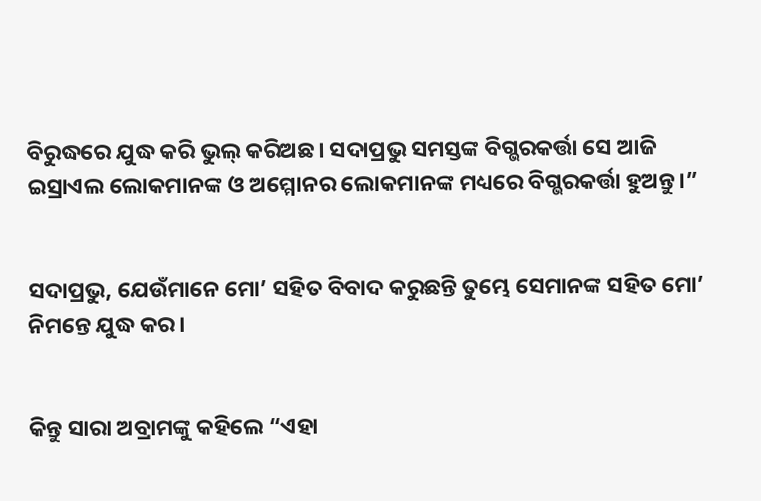ବିରୁଦ୍ଧରେ ଯୁଦ୍ଧ କରି ଭୁଲ୍ କରିଅଛ। ସଦାପ୍ରଭୁ ସମସ୍ତଙ୍କ ବିଗ୍ଭରକର୍ତ୍ତା ସେ ଆଜି ଇସ୍ରାଏଲ ଲୋକମାନଙ୍କ ଓ ଅମ୍ମୋନର ଲୋକମାନଙ୍କ ମଧ୍ୟରେ ବିଗ୍ଭରକର୍ତ୍ତା ହୁଅନ୍ତୁ।”


ସଦାପ୍ରଭୁ, ଯେଉଁମାନେ ମୋ’ ସହିତ ବିବାଦ କରୁଛନ୍ତି ତୁମ୍ଭେ ସେମାନଙ୍କ ସହିତ ମୋ’ ନିମନ୍ତେ ଯୁଦ୍ଧ କର।


କିନ୍ତୁ ସାରା ଅବ୍ରାମଙ୍କୁ କହିଲେ “ଏହା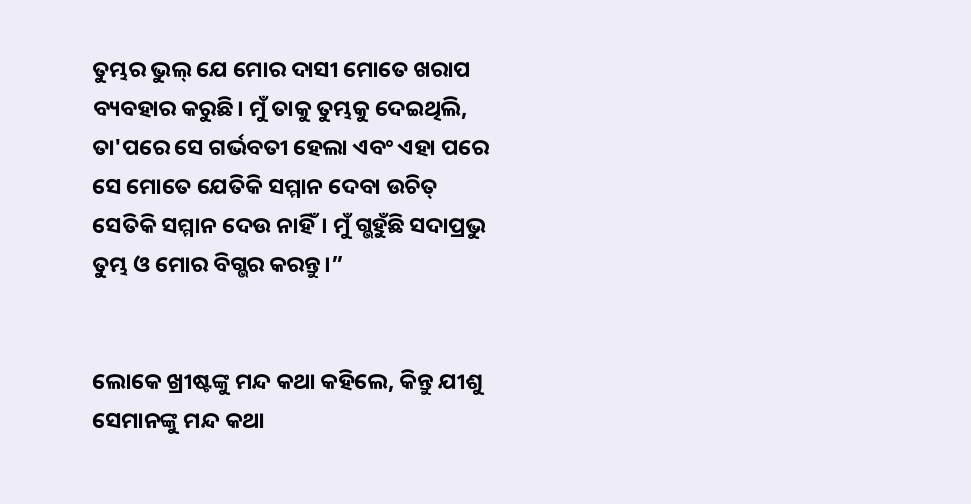ତୁମ୍ଭର ଭୁଲ୍ ଯେ ମୋର ଦାସୀ ମୋତେ ଖରାପ ବ୍ୟବହାର କରୁଛି। ମୁଁ ତାକୁ ତୁମ୍ଭକୁ ଦେଇଥିଲି, ତା'ପରେ ସେ ଗର୍ଭବତୀ ହେଲା ଏବଂ ଏହା ପରେ ସେ ମୋତେ ଯେତିକି ସମ୍ମାନ ଦେବା ଉଚିତ୍ ସେତିକି ସମ୍ମାନ ଦେଉ ନାହିଁ। ମୁଁ ଗ୍ଭହୁଁଛି ସଦାପ୍ରଭୁ ତୁମ୍ଭ ଓ ମୋର ବିଗ୍ଭର କରନ୍ତୁ।”


ଲୋକେ ଖ୍ରୀଷ୍ଟଙ୍କୁ ମନ୍ଦ କଥା କହିଲେ, କିନ୍ତୁ ଯୀଶୁ ସେମାନଙ୍କୁ ମନ୍ଦ କଥା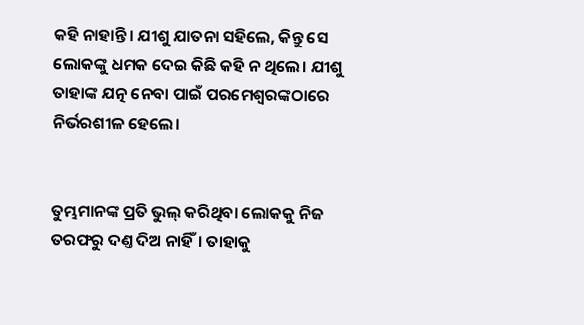କହି ନାହାନ୍ତି। ଯୀଶୁ ଯାତନା ସହିଲେ, କିନ୍ତୁ ସେ ଲୋକଙ୍କୁ ଧମକ ଦେଇ କିଛି କହି ନ ଥିଲେ। ଯୀଶୁ ତାହାଙ୍କ ଯତ୍ନ ନେବା ପାଇଁ ପରମେଶ୍ୱରଙ୍କଠାରେ ନିର୍ଭରଶୀଳ ହେଲେ।


ତୁମ୍ଭମାନଙ୍କ ପ୍ରତି ଭୁଲ୍ କରିଥିବା ଲୋକକୁ ନିଜ ତରଫରୁ ଦଣ୍ତ ଦିଅ ନାହିଁ। ତାହାକୁ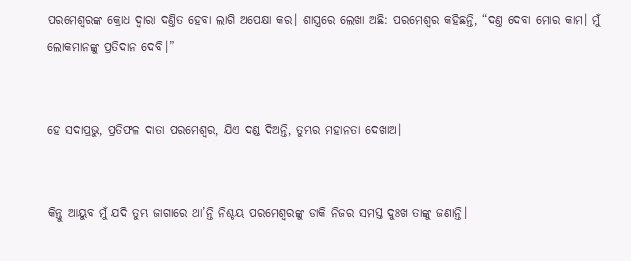ପରମେଶ୍ୱରଙ୍କ କ୍ରୋଧ ଦ୍ୱାରା ଦଣ୍ତିତ ହେବା ଲାଗି ଅପେକ୍ଷା କର। ଶାସ୍ତ୍ରରେ ଲେଖା ଅଛି: ପରମେଶ୍ୱର କହିଛନ୍ତି, “ଦଣ୍ତ ଦେବା ମୋର କାମ। ମୁଁ ଲୋକମାନଙ୍କୁ ପ୍ରତିଦାନ ଦେବି।”


ହେ ସଦାପ୍ରଭୁ, ପ୍ରତିଫଳ ଦାତା ପରମେଶ୍ୱର, ଯିଏ ଦଣ୍ଡ ଦିଅନ୍ତି, ତୁମ୍ଭର ମହାନତା ଦେଖାଅ।


କିନ୍ତୁ ଆୟୁବ ମୁଁ ଯଦି ତୁମ୍ଭ ଜାଗାରେ ଥା’ନ୍ତି ନିଶ୍ଚୟ ପରମେଶ୍ୱରଙ୍କୁ ଡାକି ନିଜର ସମସ୍ତ ଦୁଃଖ ତାଙ୍କୁ ଜଣାନ୍ତି।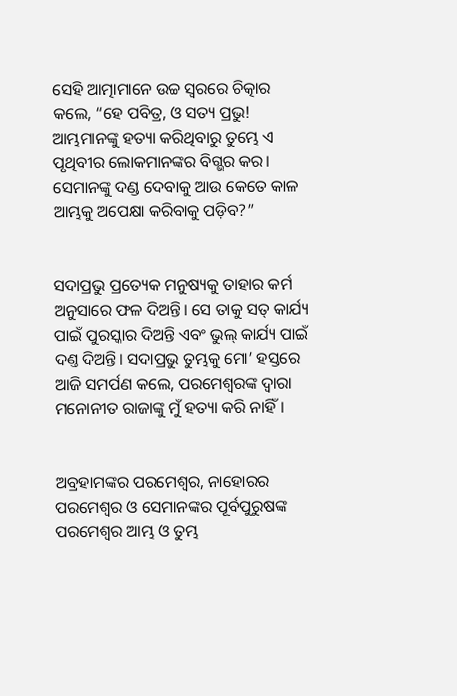ସେହି ଆତ୍ମାମାନେ ଉଚ୍ଚ ସ୍ୱରରେ ଚିତ୍କାର କଲେ, “ହେ ପବିତ୍ର, ଓ ସତ୍ୟ ପ୍ରଭୁ! ଆମ୍ଭମାନଙ୍କୁ ହତ୍ୟା କରିଥିବାରୁ ତୁମ୍ଭେ ଏ ପୃଥିବୀର ଲୋକମାନଙ୍କର ବିଗ୍ଭର କର। ସେମାନଙ୍କୁ ଦଣ୍ଡ ଦେବାକୁ ଆଉ କେତେ କାଳ ଆମ୍ଭକୁ ଅପେକ୍ଷା କରିବାକୁ ପଡ଼ିବ?”


ସଦାପ୍ରଭୁ ପ୍ରତ୍ୟେକ ମନୁଷ୍ୟକୁ ତାହାର କର୍ମ ଅନୁସାରେ ଫଳ ଦିଅନ୍ତି। ସେ ତାକୁ ସତ୍ କାର୍ଯ୍ୟ ପାଇଁ ପୁରସ୍କାର ଦିଅନ୍ତି ଏବଂ ଭୁଲ୍ କାର୍ଯ୍ୟ ପାଇଁ ଦଣ୍ତ ଦିଅନ୍ତି। ସଦାପ୍ରଭୁ ତୁମ୍ଭକୁ ମୋ’ ହସ୍ତରେ ଆଜି ସମର୍ପଣ କଲେ, ପରମେଶ୍ୱରଙ୍କ ଦ୍ୱାରା ମନୋନୀତ ରାଜାଙ୍କୁ ମୁଁ ହତ୍ୟା କରି ନାହିଁ।


ଅବ୍ରହାମଙ୍କର ପରମେଶ୍ୱର, ନାହୋରର ପରମେଶ୍ୱର ଓ ସେମାନଙ୍କର ପୂର୍ବପୁରୁଷଙ୍କ ପରମେଶ୍ୱର ଆମ୍ଭ ଓ ତୁମ୍ଭ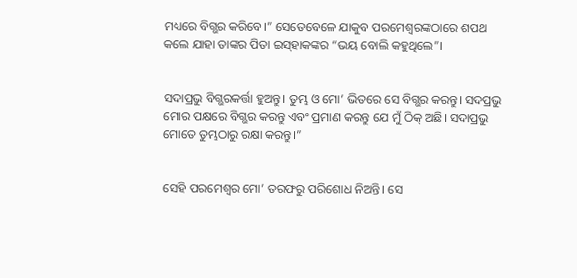ମଧ୍ୟରେ ବିଗ୍ଭର କରିବେ।” ସେତେବେଳେ ଯାକୁବ ପରମେଶ୍ୱରଙ୍କଠାରେ ଶପଥ କଲେ ଯାହା ତାଙ୍କର ପିତା ଇ‌ସ୍‌ହାକଙ୍କର “ଭୟ ବୋଲି କହୁଥିଲେ”।


ସଦାପ୍ରଭୁ ବିଗ୍ଭରକର୍ତ୍ତା ହୁଅନ୍ତୁ। ତୁମ୍ଭ ଓ ମୋ’ ଭିତରେ ସେ ବିଗ୍ଭର କରନ୍ତୁ। ସଦପ୍ରଭୁ ମୋର ପକ୍ଷରେ ବିଗ୍ଭର କରନ୍ତୁ ଏବଂ ପ୍ରମାଣ କରନ୍ତୁ ଯେ ମୁଁ ଠିକ୍ ଅଛି। ସଦାପ୍ରଭୁ ମୋତେ ତୁମ୍ଭଠାରୁ ରକ୍ଷା କରନ୍ତୁ।”


ସେହି ପରମେଶ୍ୱର ମୋ’ ତରଫରୁ ପରିଶୋଧ ନିଅନ୍ତି। ସେ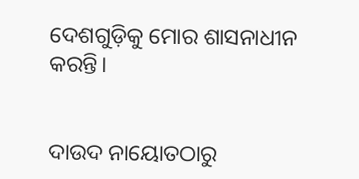ଦେଶଗୁଡ଼ିକୁ ମୋର ଶାସନାଧୀନ କରନ୍ତି।


ଦାଉଦ ନାୟୋତଠାରୁ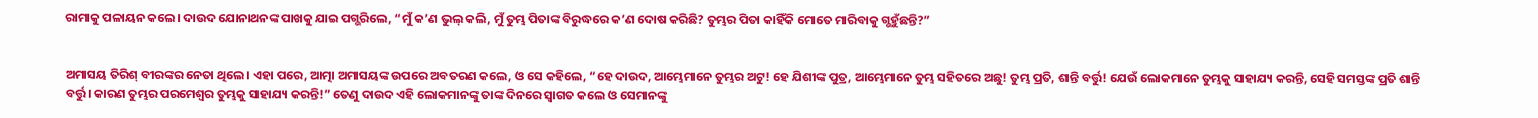ରାମାକୁ ପଳାୟନ କଲେ। ଦାଉଦ ଯୋନାଥନଙ୍କ ପାଖକୁ ଯାଇ ପଗ୍ଭରିଲେ, “ମୁଁ କ’ଣ ଭୁଲ୍ କଲି, ମୁଁ ତୁମ୍ଭ ପିତାଙ୍କ ବିରୁଦ୍ଧରେ କ’ଣ ଦୋଷ କରିଛି? ତୁମ୍ଭର ପିତା କାହିଁକି ମୋତେ ମାରିବାକୁ ଗ୍ଭହୁଁଛନ୍ତି?”


ଅମାସୟ ତିରିଶ୍ ବୀରଙ୍କର ନେତା ଥିଲେ। ଏହା ପରେ, ଆତ୍ମା ଅମାସୟଙ୍କ ଉପରେ ଅବତରଣ କଲେ, ଓ ସେ କହିଲେ, “ହେ ଦାଉଦ, ଆମ୍ଭେମାନେ ତୁମ୍ଭର ଅଟୁ! ହେ ଯିଶୀଙ୍କ ପୁତ୍ର, ଆମ୍ଭେମାନେ ତୁମ୍ଭ ସହିତରେ ଅଛୁ! ତୁମ୍ଭ ପ୍ରତି, ଶାନ୍ତି ବର୍ତ୍ତୁ! ଯେଉଁ ଲୋକମାନେ ତୁମ୍ଭକୁ ସାହାଯ୍ୟ କରନ୍ତି, ସେହି ସମସ୍ତଙ୍କ ପ୍ରତି ଶାନ୍ତି ବର୍ତ୍ତୁ। କାରଣ ତୁମ୍ଭର ପରମେଶ୍ୱର ତୁମ୍ଭକୁ ସାହାଯ୍ୟ କରନ୍ତି!” ତେଣୁ ଦାଉଦ ଏହି ଲୋକମାନଙ୍କୁ ତାଙ୍କ ଦିନରେ ସ୍ୱାଗତ କଲେ ଓ ସେମାନଙ୍କୁ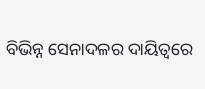ବିଭିନ୍ନ ସେନାଦଳର ଦାୟିତ୍ୱରେ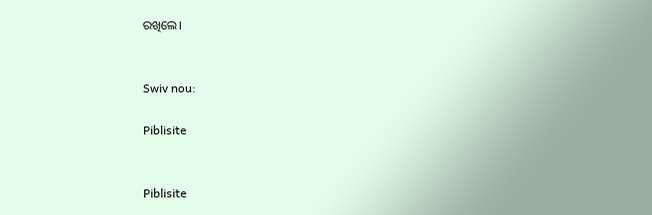ରଖିଲେ।


Swiv nou:

Piblisite


Piblisite